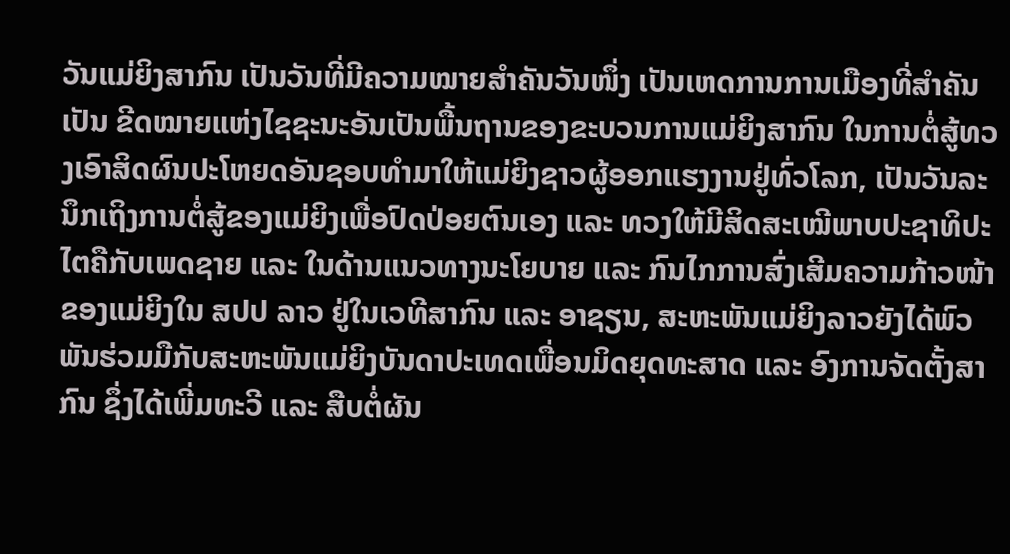ວັນແມ່ຍິງສາກົນ ເປັນວັນທີ່ມີຄວາມໝາຍສໍາຄັນວັນໜຶ່ງ ເປັນເຫດການການເມືອງທີ່ສຳຄັນເປັນ ຂີດໝາຍແຫ່ງໄຊຊະນະອັນເປັນພື້ນຖານຂອງຂະບວນການແມ່ຍິງສາກົນ ໃນການຕໍ່ສູ້ທວງເອົາສິດຜົນປະໂຫຍດອັນຊອບທຳມາໃຫ້ແມ່ຍິງຊາວຜູ້ອອກແຮງງານຢູ່ທົ່ວໂລກ, ເປັນວັນລະນຶກເຖິງການຕໍ່ສູ້ຂອງແມ່ຍິງເພື່ອປົດປ່ອຍຕົນເອງ ແລະ ທວງໃຫ້ມີສິດສະເໝີພາບປະຊາທິປະໄຕຄືກັບເພດຊາຍ ແລະ ໃນດ້ານແນວທາງນະໂຍບາຍ ແລະ ກົນໄກການສົ່ງເສີມຄວາມກ້າວໜ້າຂອງແມ່ຍິງໃນ ສປປ ລາວ ຢູ່ໃນເວທີສາກົນ ແລະ ອາຊຽນ, ສະຫະພັນແມ່ຍິງລາວຍັງໄດ້ພົວພັນຮ່ວມມືກັບສະຫະພັນແມ່ຍິງບັນດາປະເທດເພື່ອນມິດຍຸດທະສາດ ແລະ ອົງການຈັດຕັ້ງສາກົນ ຊຶ່ງໄດ້ເພີ່ມທະວີ ແລະ ສືບຕໍ່ຜັນ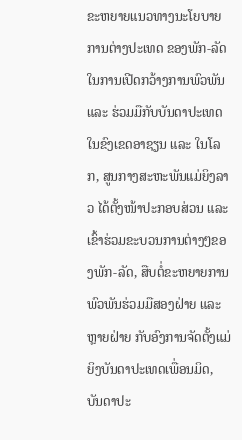ຂະຫຍາຍແນວທາງນະໂຍບາຍການຕ່າງປະເທດ ຂອງພັກ-ລັດ ໃນການເປີດກວ້າງການພົວພັນ ແລະ ຮ່ວມມືກັບບັນດາປະເທດໃນຂົງເຂດອາຊຽນ ແລະ ໃນໂລກ, ສູນກາງສະຫະພັນແມ່ຍິງລາວ ໄດ້ຕັ້ງໜ້າປະກອບສ່ວນ ແລະ ເຂົ້າຮ່ວມຂະບວນການຕ່າງໆຂອງພັກ-ລັດ, ສືບຕໍ່ຂະຫຍາຍການພົວພັນຮ່ວມມືສອງຝ່າຍ ແລະ ຫຼາຍຝ່າຍ ກັບອົງການຈັດຕັ້ງແມ່ຍິງບັນດາປະເທດເພື່ອນມິດ, ບັນດາປະ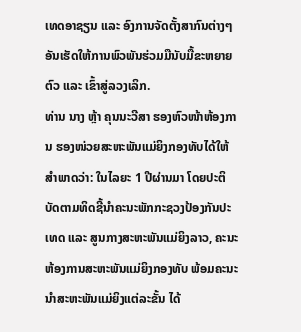ເທດອາຊຽນ ແລະ ອົງການຈັດຕັ້ງສາກົນຕ່າງໆ ອັນເຮັດໃຫ້ການພົວພັນຮ່ວມມືນັບມື້ຂະຫຍາຍຕົວ ແລະ ເຂົ້າສູ່ລວງເລິກ.
ທ່ານ ນາງ ຫຼ້າ ຄຸນນະວີສາ ຮອງຫົວໜ້າຫ້ອງການ ຮອງໜ່ວຍສະຫະພັນແມ່ຍິງກອງທັບໄດ້ໃຫ້ສຳພາດວ່າ: ໃນໄລຍະ 1 ປີຜ່ານມາ ໂດຍປະຕິບັດຕາມທິດຊີ້ນຳຄະນະພັກກະຊວງປ້ອງກັນປະເທດ ແລະ ສູນກາງສະຫະພັນແມ່ຍິງລາວ, ຄະນະຫ້ອງການສະຫະພັນແມ່ຍິງກອງທັບ ພ້ອມຄະນະນຳສະຫະພັນແມ່ຍິງແຕ່ລະຂັ້ນ ໄດ້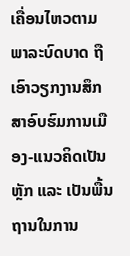ເຄື່ອນໄຫວຕາມພາລະບົດບາດ ຖືເອົາວຽກງານສຶກສາອົບຮົມການເມືອງ-ແນວຄິດເປັນຫຼັກ ແລະ ເປັນພື້ນຖານໃນການ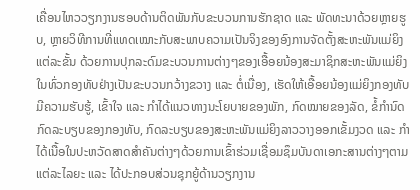ເຄື່ອນໄຫວວຽກງານຮອບດ້ານຕິດພັນກັບຂະບວນການຮັກຊາດ ແລະ ພັດທະນາດ້ວຍຫຼາຍຮູບ, ຫຼາຍວິທີການທີ່ແທດເໝາະກັບສະພາບຄວາມເປັນຈິງຂອງອົງການຈັດຕັ້ງສະຫະພັນແມ່ຍິງແຕ່ລະຂັ້ນ ດ້ວຍການປຸກລະດົມຂະບວນການຕ່າງໆຂອງເອື້ອຍນ້ອງສະມາຊິກສະຫະພັນແມ່ຍິງໃນທົ່ວກອງທັບຢ່າງເປັນຂະບວນກວ້າງຂວາງ ແລະ ຕໍ່ເນື່ອງ, ເຮັດໃຫ້ເອື້ອຍນ້ອງແມ່ຍິງກອງທັບມີຄວາມຮັບຮູ້, ເຂົ້າໃຈ ແລະ ກຳໄດ້ແນວທາງນະໂຍບາຍຂອງພັກ, ກົດໝາຍຂອງລັດ, ຂໍ້ກຳນົດກົດລະບຽບຂອງກອງທັບ, ກົດລະບຽບຂອງສະຫະພັນແມ່ຍິງລາວວາງອອກເຂັ້ມງວດ ແລະ ກຳໄດ້ເນື້ອໃນປະຫວັດສາດສຳຄັນຕ່າງໆດ້ວຍການເຂົ້າຮ່ວມເຊື່ອມຊຶມບັນດາເອກະສານຕ່າງໆຕາມແຕ່ລະໄລຍະ ແລະ ໄດ້ປະກອບສ່ວນຊຸກຍູ້ດ້ານວຽກງານ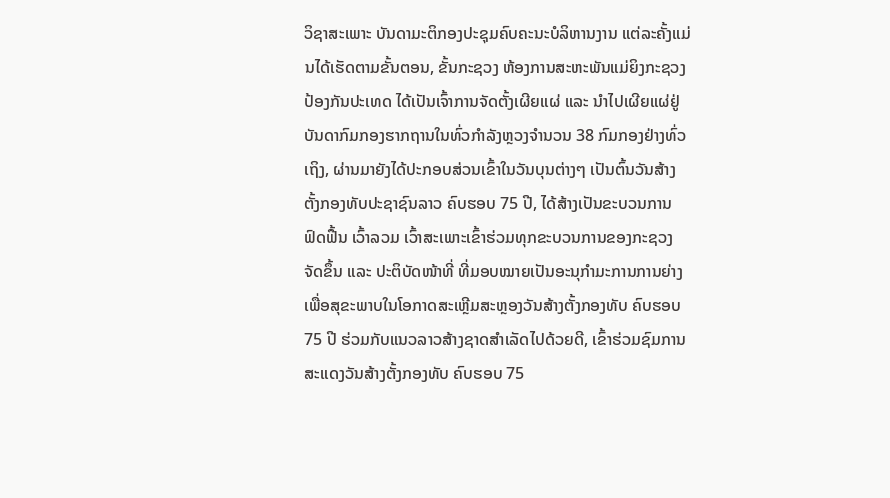ວິຊາສະເພາະ ບັນດາມະຕິກອງປະຊຸມຄົບຄະນະບໍລິຫານງານ ແຕ່ລະຄັ້ງແມ່ນໄດ້ເຮັດຕາມຂັ້ນຕອນ, ຂັ້ນກະຊວງ ຫ້ອງການສະຫະພັນແມ່ຍິງກະຊວງປ້ອງກັນປະເທດ ໄດ້ເປັນເຈົ້າການຈັດຕັ້ງເຜີຍແຜ່ ແລະ ນຳໄປເຜີຍແຜ່ຢູ່ບັນດາກົມກອງຮາກຖານໃນທົ່ວກຳລັງຫຼວງຈຳນວນ 38 ກົມກອງຢ່າງທົ່ວເຖິງ, ຜ່ານມາຍັງໄດ້ປະກອບສ່ວນເຂົ້າໃນວັນບຸນຕ່າງໆ ເປັນຕົ້ນວັນສ້າງຕັ້ງກອງທັບປະຊາຊົນລາວ ຄົບຮອບ 75 ປີ, ໄດ້ສ້າງເປັນຂະບວນການຟົດຟື້ນ ເວົ້າລວມ ເວົ້າສະເພາະເຂົ້າຮ່ວມທຸກຂະບວນການຂອງກະຊວງຈັດຂຶ້ນ ແລະ ປະຕິບັດໜ້າທີ່ ທີ່ມອບໝາຍເປັນອະນຸກຳມະການການຍ່າງເພື່ອສຸຂະພາບໃນໂອກາດສະເຫຼີມສະຫຼອງວັນສ້າງຕັ້ງກອງທັບ ຄົບຮອບ 75 ປີ ຮ່ວມກັບແນວລາວສ້າງຊາດສຳເລັດໄປດ້ວຍດີ, ເຂົ້າຮ່ວມຊົມການສະແດງວັນສ້າງຕັ້ງກອງທັບ ຄົບຮອບ 75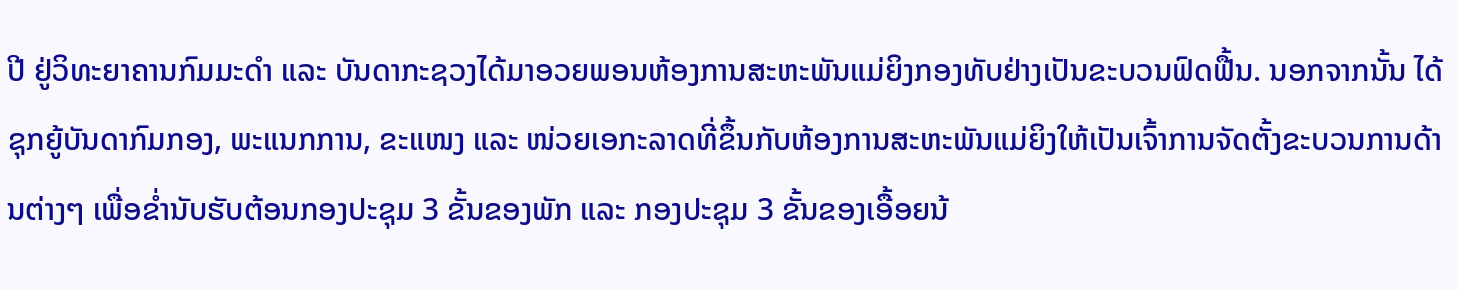ປີ ຢູ່ວິທະຍາຄານກົມມະດຳ ແລະ ບັນດາກະຊວງໄດ້ມາອວຍພອນຫ້ອງການສະຫະພັນແມ່ຍິງກອງທັບຢ່າງເປັນຂະບວນຟົດຟື້ນ. ນອກຈາກນັ້ນ ໄດ້ຊຸກຍູ້ບັນດາກົມກອງ, ພະແນກການ, ຂະແໜງ ແລະ ໜ່ວຍເອກະລາດທີ່ຂຶ້ນກັບຫ້ອງການສະຫະພັນແມ່ຍິງໃຫ້ເປັນເຈົ້າການຈັດຕັ້ງຂະບວນການດ້ານຕ່າງໆ ເພື່ອຂ່ຳນັບຮັບຕ້ອນກອງປະຊຸມ 3 ຂັ້ນຂອງພັກ ແລະ ກອງປະຊຸມ 3 ຂັ້ນຂອງເອື້ອຍນ້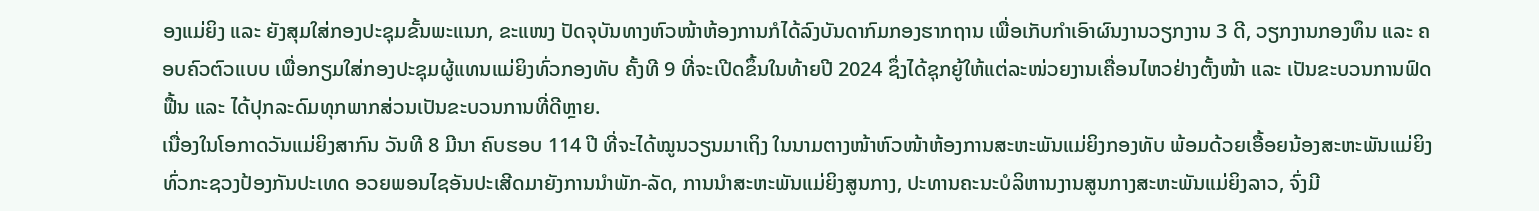ອງແມ່ຍິງ ແລະ ຍັງສຸມໃສ່ກອງປະຊຸມຂັ້ນພະແນກ, ຂະແໜງ ປັດຈຸບັນທາງຫົວໜ້າຫ້ອງການກໍໄດ້ລົງບັນດາກົມກອງຮາກຖານ ເພື່ອເກັບກຳເອົາຜົນງານວຽກງານ 3 ດີ, ວຽກງານກອງທຶນ ແລະ ຄອບຄົວຕົວແບບ ເພື່ອກຽມໃສ່ກອງປະຊຸມຜູ້ແທນແມ່ຍິງທົ່ວກອງທັບ ຄັ້ງທີ 9 ທີ່ຈະເປີດຂຶ້ນໃນທ້າຍປີ 2024 ຊຶ່ງໄດ້ຊຸກຍູ້ໃຫ້ແຕ່ລະໜ່ວຍງານເຄື່ອນໄຫວຢ່າງຕັ້ງໜ້າ ແລະ ເປັນຂະບວນການຟົດຟື້ນ ແລະ ໄດ້ປຸກລະດົມທຸກພາກສ່ວນເປັນຂະບວນການທີ່ດີຫຼາຍ.
ເນື່ອງໃນໂອກາດວັນແມ່ຍິງສາກົນ ວັນທີ 8 ມີນາ ຄົບຮອບ 114 ປີ ທີ່ຈະໄດ້ໝູນວຽນມາເຖິງ ໃນນາມຕາງໜ້າຫົວໜ້າຫ້ອງການສະຫະພັນແມ່ຍິງກອງທັບ ພ້ອມດ້ວຍເອື້ອຍນ້ອງສະຫະພັນແມ່ຍິງທົ່ວກະຊວງປ້ອງກັນປະເທດ ອວຍພອນໄຊອັນປະເສີດມາຍັງການນຳພັກ-ລັດ, ການນຳສະຫະພັນແມ່ຍິງສູນກາງ, ປະທານຄະນະບໍລິຫານງານສູນກາງສະຫະພັນແມ່ຍິງລາວ, ຈົ່ງມີ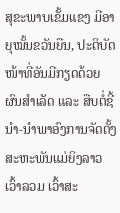ສຸຂະພາບເຂັ້ມແຂງ ມີອາຍຸໝັ້ນຂວັນຍືນ, ປະຕິບັດໜ້າທີ່ອັນມີກຽດດ້ວຍຜົນສຳເລັດ ແລະ ສືບຕໍ່ຊີ້ນຳ-ນຳພາອົງການຈັດຕັ້ງສະຫະພັນແມ່ຍິງລາວ ເວົ້າລວມ ເວົ້າສະ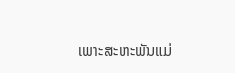ເພາະສະຫະພັນແມ່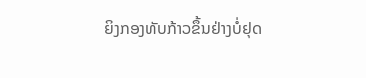ຍິງກອງທັບກ້າວຂຶ້ນຢ່າງບໍ່ຢຸດ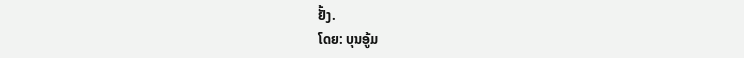ຢັ້ງ.
ໂດຍ: ບຸນອູ້ມ